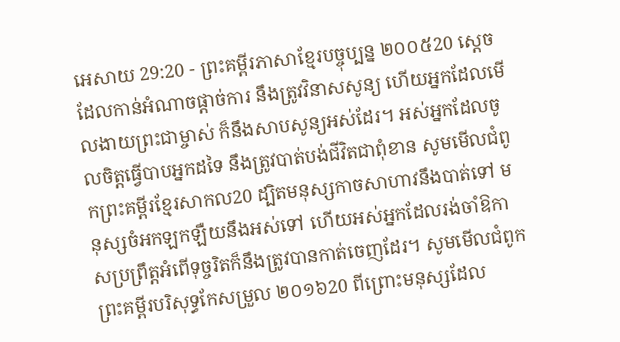អេសាយ 29:20 - ព្រះគម្ពីរភាសាខ្មែរបច្ចុប្បន្ន ២០០៥20 ស្ដេចដែលកាន់អំណាចផ្ដាច់ការ នឹងត្រូវវិនាសសូន្យ ហើយអ្នកដែលមើលងាយព្រះជាម្ចាស់ ក៏នឹងសាបសូន្យអស់ដែរ។ អស់អ្នកដែលចូលចិត្តធ្វើបាបអ្នកដទៃ នឹងត្រូវបាត់បង់ជីវិតជាពុំខាន សូមមើលជំពូកព្រះគម្ពីរខ្មែរសាកល20 ដ្បិតមនុស្សកាចសាហាវនឹងបាត់ទៅ មនុស្សចំអកឡកឡឺយនឹងអស់ទៅ ហើយអស់អ្នកដែលរង់ចាំឱកាសប្រព្រឹត្តអំពើទុច្ចរិតក៏នឹងត្រូវបានកាត់ចេញដែរ។ សូមមើលជំពូកព្រះគម្ពីរបរិសុទ្ធកែសម្រួល ២០១៦20 ពីព្រោះមនុស្សដែល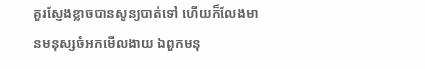គួរស្ញែងខ្លាចបានសូន្យបាត់ទៅ ហើយក៏លែងមានមនុស្សចំអកមើលងាយ ឯពួកមនុ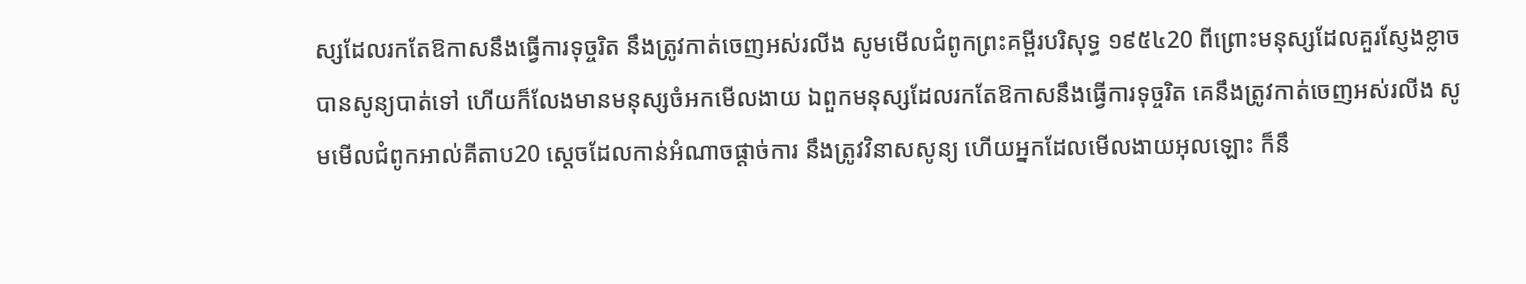ស្សដែលរកតែឱកាសនឹងធ្វើការទុច្ចរិត នឹងត្រូវកាត់ចេញអស់រលីង សូមមើលជំពូកព្រះគម្ពីរបរិសុទ្ធ ១៩៥៤20 ពីព្រោះមនុស្សដែលគួរស្ញែងខ្លាចបានសូន្យបាត់ទៅ ហើយក៏លែងមានមនុស្សចំអកមើលងាយ ឯពួកមនុស្សដែលរកតែឱកាសនឹងធ្វើការទុច្ចរិត គេនឹងត្រូវកាត់ចេញអស់រលីង សូមមើលជំពូកអាល់គីតាប20 ស្ដេចដែលកាន់អំណាចផ្ដាច់ការ នឹងត្រូវវិនាសសូន្យ ហើយអ្នកដែលមើលងាយអុលឡោះ ក៏នឹ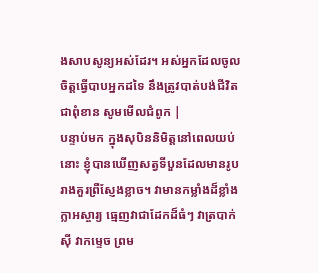ងសាបសូន្យអស់ដែរ។ អស់អ្នកដែលចូលចិត្តធ្វើបាបអ្នកដទៃ នឹងត្រូវបាត់បង់ជីវិតជាពុំខាន សូមមើលជំពូក |
បន្ទាប់មក ក្នុងសុបិននិមិត្តនៅពេលយប់នោះ ខ្ញុំបានឃើញសត្វទីបួនដែលមានរូបរាងគួរព្រឺស្ញែងខ្លាច។ វាមានកម្លាំងដ៏ខ្លាំងក្លាអស្ចារ្យ ធ្មេញវាជាដែកដ៏ធំៗ វាត្របាក់ស៊ី វាកម្ទេច ព្រម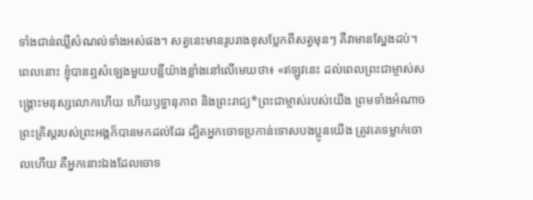ទាំងជាន់ឈ្លីសំណល់ទាំងអស់ផង។ សត្វនេះមានរូបរាងខុសប្លែកពីសត្វមុនៗ គឺវាមានស្នែងដប់។
ពេលនោះ ខ្ញុំបានឮសំឡេងមួយបន្លឺយ៉ាងខ្លាំងនៅលើមេឃថា៖ «ឥឡូវនេះ ដល់ពេលព្រះជាម្ចាស់សង្គ្រោះមនុស្សលោកហើយ ហើយឫទ្ធានុភាព និងព្រះរាជ្យ*ព្រះជាម្ចាស់របស់យើង ព្រមទាំងអំណាចព្រះគ្រិស្តរបស់ព្រះអង្គក៏បានមកដល់ដែរ ដ្បិតអ្នកចោទប្រកាន់ទោសបងប្អូនយើង ត្រូវគេទម្លាក់ចោលហើយ គឺអ្នកនោះឯងដែលចោទ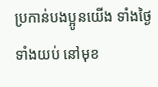ប្រកាន់បងប្អូនយើង ទាំងថ្ងៃទាំងយប់ នៅមុខ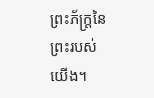ព្រះភ័ក្ត្រនៃព្រះរបស់យើង។